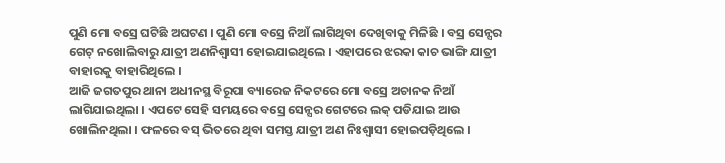ପୁଣି ମୋ ବସ୍ରେ ଘଟିଛି ଅଘଟଣ । ପୁଣି ମୋ ବସ୍ରେ ନିଆଁ ଲାଗିଥିବା ଦେଖିବାକୁ ମିଳିଛି । ବସ୍ର ସେନ୍ସର ଗେଟ୍ ନଖୋଲିବାରୁ ଯାତ୍ରୀ ଅଣନିଶ୍ବାସୀ ହୋଇଯାଇଥିଲେ । ଏହାପରେ ଝରକା କାଚ ଭାଙ୍ଗି ଯାତ୍ରୀ ବାହାରକୁ ବାହାରିଥିଲେ ।
ଆଜି ଜଗତପୁର ଥାନା ଅଧୀନସ୍ଥ ବିରୂପା ବ୍ୟାରେଜ ନିକଟରେ ମୋ ବସ୍ରେ ଅଚାନକ ନିଆଁ ଲାଗିଯାଇଥିଲା । ଏପଟେ ସେହି ସମୟରେ ବସ୍ରେ ସେନ୍ସର ଗେଟରେ ଲକ୍ ପଡିଯାଇ ଆଉ ଖୋଲିନଥିଲା । ଫଳରେ ବସ୍ ଭିତରେ ଥିବା ସମସ୍ତ ଯାତ୍ରୀ ଅଣ ନିଃଶ୍ୱାସୀ ହୋଇପଡ଼ିଥିଲେ ।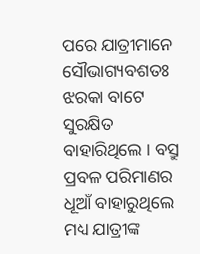ପରେ ଯାତ୍ରୀମାନେ ସୌଭାଗ୍ୟବଶତଃ ଝରକା ବାଟେ ସୁରକ୍ଷିତ ବାହାରିଥିଲେ । ବସ୍ରୁ ପ୍ରବଳ ପରିମାଣର ଧୂଆଁ ବାହାରୁଥିଲେ ମଧ୍ୟ ଯାତ୍ରୀଙ୍କ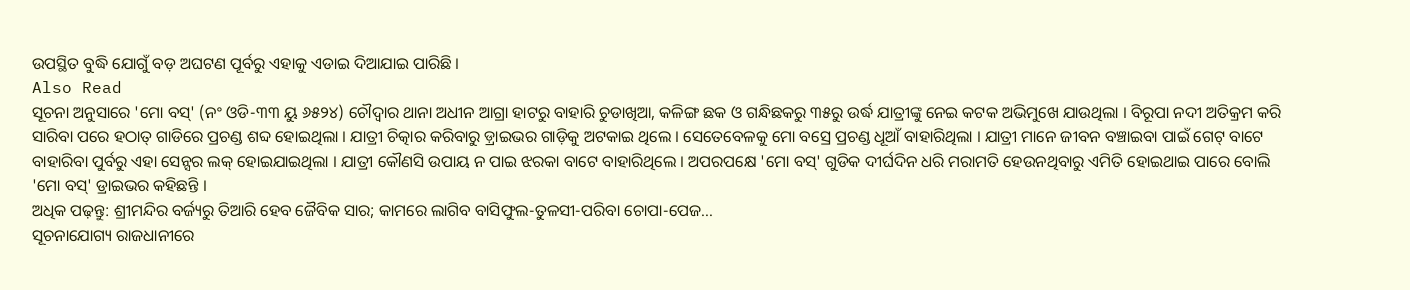ଉପସ୍ଥିତ ବୁଦ୍ଧି ଯୋଗୁଁ ବଡ଼ ଅଘଟଣ ପୂର୍ବରୁ ଏହାକୁ ଏଡାଇ ଦିଆଯାଇ ପାରିଛି ।
Also Read
ସୂଚନା ଅନୁସାରେ 'ମୋ ବସ୍' (ନଂ ଓଡି-୩୩ ୟୁ ୬୫୨୪) ଚୌଦ୍ୱାର ଥାନା ଅଧୀନ ଆଗ୍ରା ହାଟରୁ ବାହାରି ଚୁଡାଖିଆ, କଳିଙ୍ଗ ଛକ ଓ ଗନ୍ଧିଛକରୁ ୩୫ରୁ ଉର୍ଦ୍ଧ ଯାତ୍ରୀଙ୍କୁ ନେଇ କଟକ ଅଭିମୁଖେ ଯାଉଥିଲା । ବିରୂପା ନଦୀ ଅତିକ୍ରମ କରି ସାରିବା ପରେ ହଠାତ୍ ଗାଡିରେ ପ୍ରଚଣ୍ଡ ଶବ୍ଦ ହୋଇଥିଲା । ଯାତ୍ରୀ ଚିତ୍କାର କରିବାରୁ ଡ଼୍ରାଇଭର ଗାଡ଼ିକୁ ଅଟକାଇ ଥିଲେ । ସେତେବେଳକୁ ମୋ ବସ୍ରେ ପ୍ରଚଣ୍ଡ ଧୂଆଁ ବାହାରିଥିଲା । ଯାତ୍ରୀ ମାନେ ଜୀବନ ବଞ୍ଚାଇବା ପାଇଁ ଗେଟ୍ ବାଟେ ବାହାରିବା ପୁର୍ବରୁ ଏହା ସେନ୍ସର ଲକ୍ ହୋଇଯାଇଥିଲା । ଯାତ୍ରୀ କୌଣସି ଉପାୟ ନ ପାଇ ଝରକା ବାଟେ ବାହାରିଥିଲେ । ଅପରପକ୍ଷେ 'ମୋ ବସ୍' ଗୁଡିକ ଦୀର୍ଘଦିନ ଧରି ମରାମତି ହେଉନଥିବାରୁ ଏମିତି ହୋଇଥାଇ ପାରେ ବୋଲି 'ମୋ ବସ୍' ଡ୍ରାଇଭର କହିଛନ୍ତି ।
ଅଧିକ ପଢ଼ନ୍ତୁ: ଶ୍ରୀମନ୍ଦିର ବର୍ଜ୍ୟରୁ ତିଆରି ହେବ ଜୈବିକ ସାର; କାମରେ ଲାଗିବ ବାସିଫୁଲ-ତୁଳସୀ-ପରିବା ଚୋପା-ପେଜ...
ସୂଚନାଯୋଗ୍ୟ ରାଜଧାନୀରେ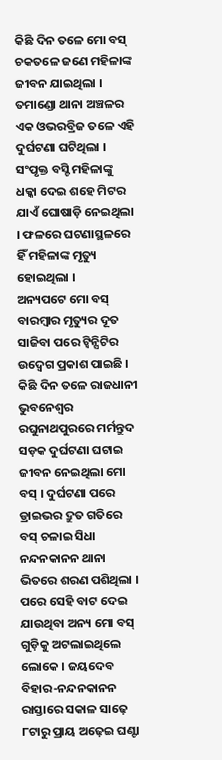କିଛି ଦିନ ତଳେ ମୋ ବସ୍ ଚକତଳେ ଜଣେ ମହିଳାଙ୍କ ଜୀବନ ଯାଇଥିଲା । ତମାଣ୍ଡୋ ଥାନା ଅଞ୍ଚଳର ଏକ ଓଭରବ୍ରିଜ ତଳେ ଏହି ଦୁର୍ଘଟଣା ଘଟିଥିଲା । ସଂପୃକ୍ତ ବସ୍ଟି ମହିଳାଙ୍କୁ ଧକ୍କା ଦେଇ ଶହେ ମିଟର ଯାଏଁ ଘୋଷାଡ଼ି ନେଇଥିଲା । ଫଳରେ ଘଟଣାସ୍ଥଳରେ ହିଁ ମହିଳାଙ୍କ ମୃତ୍ୟୁ ହୋଇଥିଲା ।
ଅନ୍ୟପଟେ ମୋ ବସ୍ ବାରମ୍ବାର ମୃତ୍ୟୁର ଦୂତ ସାଜିବା ପରେ ଟ୍ୱିନ୍ସିଟିର ଉଦ୍ବେଗ ପ୍ରକାଶ ପାଇଛି । କିଛି ଦିନ ତଳେ ରାଜଧାନୀ ଭୁବନେଶ୍ୱର ରଘୁନାଥପୁରରେ ମର୍ମନ୍ତୁଦ ସଡ଼କ ଦୁର୍ଘଟଣା ଘଟାଇ ଜୀବନ ନେଇଥିଲା ମୋ ବସ୍ । ଦୁର୍ଘଟଣା ପରେ ଡ୍ରାଇଭର ଦ୍ରୁତ ଗତିରେ ବସ୍ ଚଳାଇ ସିଧା ନନ୍ଦନକାନନ ଥାନା ଭିତରେ ଶରଣ ପଶିଥିଲା । ପରେ ସେହି ବାଟ ଦେଇ ଯାଉଥିବା ଅନ୍ୟ ମୋ ବସ୍ ଗୁଡ଼ିକୁ ଅଟଲାଇଥିଲେ ଲୋକେ । ଜୟଦେବ ବିହାର-ନନ୍ଦନକାନନ ରାସ୍ତାରେ ସକାଳ ସାଢ଼େ ୮ଟାରୁ ପ୍ରାୟ ଅଢ଼େଇ ଘଣ୍ଟା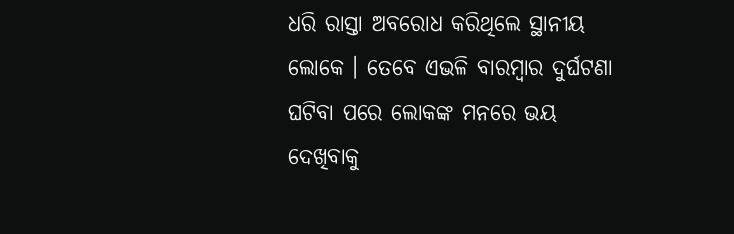ଧରି ରାସ୍ତା ଅବରୋଧ କରିଥିଲେ ସ୍ଥାନୀୟ ଲୋକେ । ତେବେ ଏଭଳି ବାରମ୍ବାର ଦୁର୍ଘଟଣା ଘଟିବା ପରେ ଲୋକଙ୍କ ମନରେ ଭୟ ଦେଖିବାକୁ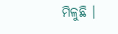ମିଳୁଛି ।